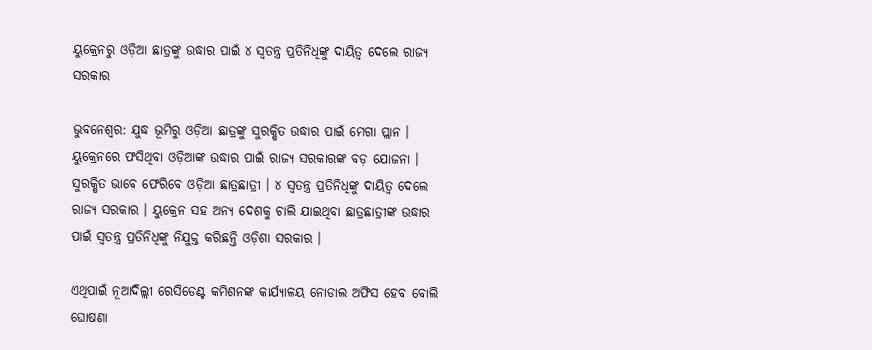ୟୁକ୍ରେନରୁ ଓଡ଼ିଆ ଛାତ୍ରଙ୍କୁ ଉଦ୍ଧାର ପାଇଁ ୪ ସ୍ୱତନ୍ତ୍ର ପ୍ରତିନିଧିଙ୍କୁ ଦାୟିତ୍ୱ ଦେଲେ ରାଜ୍ୟ ସରକାର

ଭୁବନେଶ୍ୱର: ଯୁଦ୍ଧ ଭୂମିରୁ ଓଡ଼ିଆ ଛାତ୍ରଙ୍କୁ ସୁରକ୍ଷିତ ଉଦ୍ଧାର ପାଇଁ ମେଗା ପ୍ଲାନ । ୟୁକ୍ରେନରେ ଫସିଥିବା ଓଡ଼ିଆଙ୍କ ଉଦ୍ଧାର ପାଇଁ ରାଜ୍ୟ ସରକାରଙ୍କ ବଡ଼ ଯୋଜନା । ସୁରକ୍ଷିତ ଭାବେ ଫେରିବେ ଓଡ଼ିଆ ଛାତ୍ରଛାତ୍ରୀ । ୪ ସ୍ୱତନ୍ତ୍ର ପ୍ରତିନିଧିଙ୍କୁ ଦାୟିତ୍ୱ ଦେଲେ ରାଜ୍ୟ ସରକାର । ୟୁକ୍ରେନ ସହ ଅନ୍ୟ ଦେଶକୁ ଚାଲି ଯାଇଥିବା ଛାତ୍ରଛାତ୍ରୀଙ୍କ ଉଦ୍ଧାର ପାଇଁ ସ୍ୱତନ୍ତ୍ର ପ୍ରତିନିଧିଙ୍କୁ ନିଯୁକ୍ତ କରିଛନ୍ତି ଓଡ଼ିଶା ସରକାର ।

ଏଥିପାଇଁ ନୂଆଦିଲ୍ଲୀ ରେସିଡେଣ୍ଟ କମିଶନଙ୍କ କାର୍ଯ୍ୟାଳୟ ନୋଡାଲ ଅଫିସ ହେବ ବୋଲି ଘୋଷଣା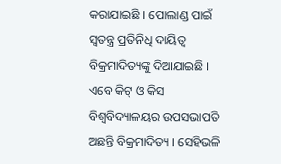କରାଯାଇଛି । ପୋଲାଣ୍ଡ ପାଇଁ ସ୍ୱତନ୍ତ୍ର ପ୍ରତିନିଧି ଦାୟିତ୍ୱ ବିକ୍ରମାଦିତ୍ୟଙ୍କୁ ଦିଆଯାଇଛି । ଏବେ କିଟ୍ ଓ କିସ ବିଶ୍ୱବିଦ୍ୟାଳୟର ଉପସଭାପତି ଅଛନ୍ତି ବିକ୍ରମାଦିତ୍ୟ । ସେହିଭଳି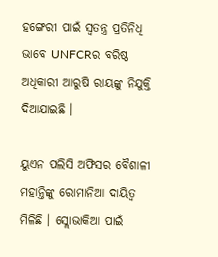ହଙ୍ଗେରୀ ପାଇଁ ସ୍ୱତନ୍ତ୍ର ପ୍ରତିନିଧି ଭାବେ UNFCRର ବରିଷ୍ଠ ଅଧିକାରୀ ଆରୁଷି ରାୟଙ୍କୁ ନିଯୁକ୍ତି ଦିଆଯାଇଛି ।

ୟୁଏନ ପଲିସି ଅଫିସର ବୈଶାଳୀ ମହାନ୍ତିଙ୍କୁ ରୋମାନିଆ ଦାୟିତ୍ୱ ମିଳିଛି । ସ୍ଲୋଭାକିଆ ପାଇଁ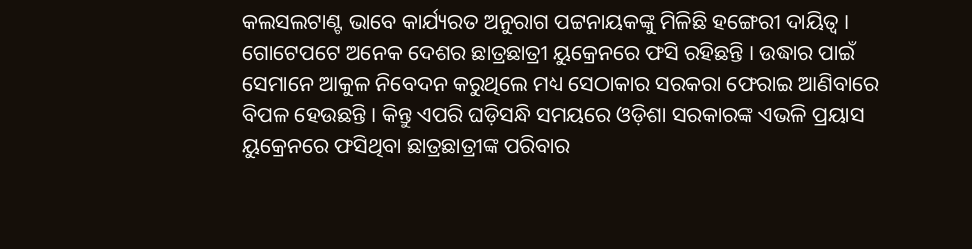କଲସଲଟାଣ୍ଟ ଭାବେ କାର୍ଯ୍ୟରତ ଅନୁରାଗ ପଟ୍ଟନାୟକଙ୍କୁ ମିଳିଛି ହଙ୍ଗେରୀ ଦାୟିତ୍ୱ । ଗୋଟେପଟେ ଅନେକ ଦେଶର ଛାତ୍ରଛାତ୍ରୀ ୟୁକ୍ରେନରେ ଫସି ରହିଛନ୍ତି । ଉଦ୍ଧାର ପାଇଁ ସେମାନେ ଆକୁଳ ନିବେଦନ କରୁଥିଲେ ମଧ୍ୟ ସେଠାକାର ସରକରା ଫେରାଇ ଆଣିବାରେ ବିପଳ ହେଉଛନ୍ତି । କିନ୍ତୁ ଏପରି ଘଡ଼ିସନ୍ଧି ସମୟରେ ଓଡ଼ିଶା ସରକାରଙ୍କ ଏଭଳି ପ୍ରୟାସ ୟୁକ୍ରେନରେ ଫସିଥିବା ଛାତ୍ରଛାତ୍ରୀଙ୍କ ପରିବାର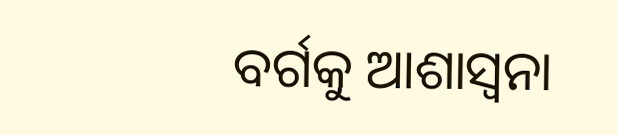ବର୍ଗକୁ ଆଶାସ୍ୱନା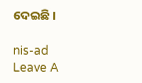ଦେଇଛି ।

nis-ad
Leave A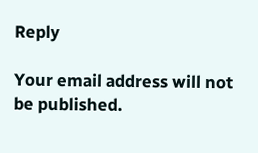Reply

Your email address will not be published.